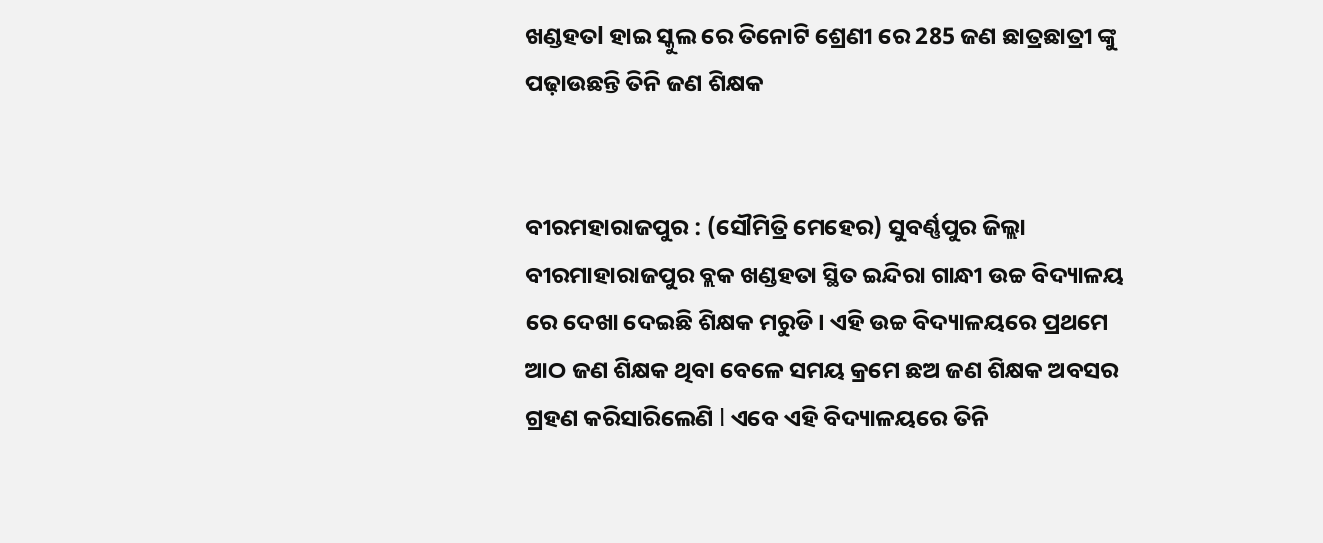ଖଣ୍ଡହତl ହାଇ ସ୍କୁଲ ରେ ତିନୋଟି ଶ୍ରେଣୀ ରେ 285 ଜଣ ଛାତ୍ରଛାତ୍ରୀ ଙ୍କୁ ପଢ଼ାଉଛନ୍ତି ତିନି ଜଣ ଶିକ୍ଷକ


ବୀରମହାରାଜପୁର : (ସୌମିତ୍ରି ମେହେର) ସୁବର୍ଣ୍ଣପୁର ଜିଲ୍ଲା ବୀରମାହାରାଜପୁର ବ୍ଲକ ଖଣ୍ଡହତା ସ୍ଥିତ ଇନ୍ଦିରା ଗାନ୍ଧୀ ଉଚ୍ଚ ବିଦ୍ୟାଳୟ ରେ ଦେଖା ଦେଇଛି ଶିକ୍ଷକ ମରୁଡି। ଏହି ଉଚ୍ଚ ବିଦ୍ୟାଳୟରେ ପ୍ରଥମେ ଆଠ ଜଣ ଶିକ୍ଷକ ଥିବା ବେଳେ ସମୟ କ୍ରମେ ଛଅ ଜଣ ଶିକ୍ଷକ ଅବସର ଗ୍ରହଣ କରିସାରିଲେଣି l ଏବେ ଏହି ବିଦ୍ୟାଳୟରେ ତିନି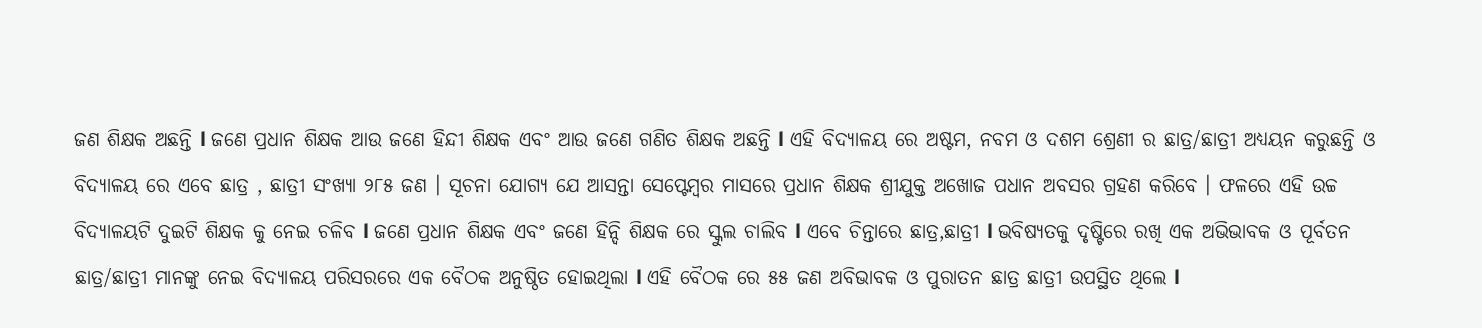ଜଣ ଶିକ୍ଷକ ଅଛନ୍ତି l ଜଣେ ପ୍ରଧାନ ଶିକ୍ଷକ ଆଉ ଜଣେ ହିନ୍ଦୀ ଶିକ୍ଷକ ଏବଂ ଆଉ ଜଣେ ଗଣିତ ଶିକ୍ଷକ ଅଛନ୍ତି l ଏହି ବିଦ୍ୟାଳୟ ରେ ଅଷ୍ଟମ, ନବମ ଓ ଦଶମ ଶ୍ରେଣୀ ର ଛାତ୍ର/ଛାତ୍ରୀ ଅଧ୍ୟୟନ କରୁଛନ୍ତି ଓ ବିଦ୍ୟାଳୟ ରେ ଏବେ ଛାତ୍ର , ଛାତ୍ରୀ ସଂଖ୍ୟା ୨୮୫ ଜଣ । ସୂଚନା ଯୋଗ୍ୟ ଯେ ଆସନ୍ତା ସେପ୍ଟେମ୍ବର ମାସରେ ପ୍ରଧାନ ଶିକ୍ଷକ ଶ୍ରୀଯୁକ୍ତ ଅଖୋଜ ପଧାନ ଅବସର ଗ୍ରହଣ କରିବେ । ଫଳରେ ଏହି ଉଚ୍ଚ ବିଦ୍ୟାଳୟଟି ଦୁଇଟି ଶିକ୍ଷକ କୁ ନେଇ ଚଳିବ l ଜଣେ ପ୍ରଧାନ ଶିକ୍ଷକ ଏବଂ ଜଣେ ହିନ୍ଦି ଶିକ୍ଷକ ରେ ସ୍କୁଲ ଚାଲିବ l ଏବେ ଚିନ୍ତାରେ ଛାତ୍ର,ଛାତ୍ରୀ l ଭବିଷ୍ୟତକୁ ଦୃଷ୍ଟିରେ ରଖି ଏକ ଅଭିଭାବକ ଓ ପୂର୍ବତନ ଛାତ୍ର/ଛାତ୍ରୀ ମାନଙ୍କୁ ନେଇ ବିଦ୍ୟାଳୟ ପରିସରରେ ଏକ ବୈଠକ ଅନୁଷ୍ଠିତ ହୋଇଥିଲା l ଏହି ବୈଠକ ରେ ୫୫ ଜଣ ଅବିଭାବକ ଓ ପୁରାତନ ଛାତ୍ର ଛାତ୍ରୀ ଉପସ୍ଥିତ ଥିଲେ l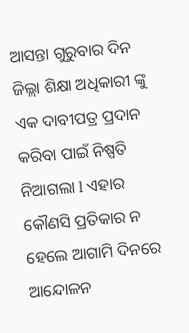ଆସନ୍ତା ଗୁରୁବାର ଦିନ ଜିଲ୍ଲା ଶିକ୍ଷା ଅଧିକାରୀ ଙ୍କୁ ଏକ ଦାବୀପତ୍ର ପ୍ରଦାନ କରିବା ପାଇଁ ନିଷ୍ପତି ନିଆଗଲା l ଏହାର କୌଣସି ପ୍ରତିକାର ନ ହେଲେ ଆଗାମି ଦିନରେ ଆନ୍ଦୋଳନ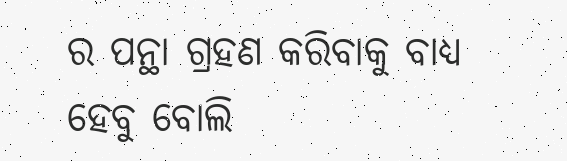ର ପନ୍ଥା ଗ୍ରହଣ କରିବାକୁ ବାଧ୍ୟ ହେବୁ ବୋଲି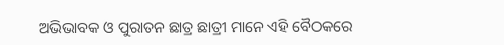ଅଭିଭାବକ ଓ ପୁରାତନ ଛାତ୍ର ଛାତ୍ରୀ ମାନେ ଏହି ବୈଠକରେ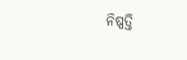ନିଷ୍ପତ୍ତି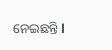ନେଇଛନ୍ତି l